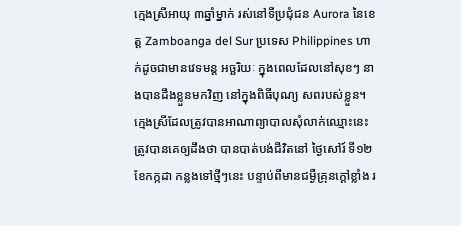ក្មេងស្រីអាយុ ៣ឆ្នាំម្នាក់ រស់នៅទីប្រជុំជន Aurora នៃខេត្ត Zamboanga del Sur ប្រទេស Philippines ហាក់ដូចជាមានវេទមន្ត អច្ឆរិយៈ ក្នុងពេលដែលនៅសុខៗ នាងបានដឹងខ្លួនមកវិញ នៅក្នុងពិធីបុណ្យ សពរបស់ខ្លួន។
ក្មេងស្រីដែលត្រូវបានអាណាព្យាបាលសុំលាក់ឈ្មោះនេះ ត្រូវបានគេឲ្យដឹងថា បានបាត់បង់ជីវិតនៅ ថ្ងៃសៅរ៍ ទី១២ ខែកក្កដា កន្លងទៅថ្មីៗនេះ បន្ទាប់ពីមានជម្ងឺគ្រុនក្តៅខ្លាំង រ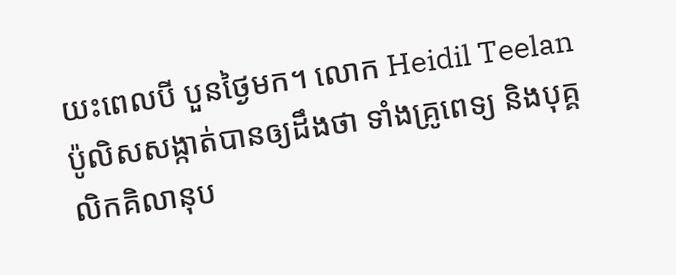យះពេលបី បួនថ្ងៃមក។ លោក Heidil Teelan ប៉ូលិសសង្កាត់បានឲ្យដឹងថា ទាំងគ្រូពេទ្យ និងបុគ្គលិកគិលានុប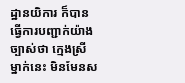ដ្ឋានយិការ ក៏បានធ្វើការបញ្ជាក់យ៉ាងច្បាស់ថា ក្មេងស្រីម្នាក់នេះ មិនមែនស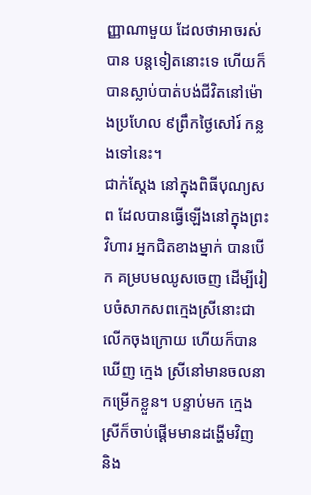ញ្ញាណាមួយ ដែលថាអាចរស់បាន បន្តទៀតនោះទេ ហើយក៏បានស្លាប់បាត់បង់ជីវិតនៅម៉ោងប្រហែល ៩ព្រឹកថ្ងៃសៅរ៍ កន្លងទៅនេះ។
ជាក់ស្តែង នៅក្នុងពិធីបុណ្យសព ដែលបានធ្វើឡើងនៅក្នុងព្រះវិហារ អ្នកជិតខាងម្នាក់ បានបើក គម្របមឈូសចេញ ដើម្បីរៀបចំសាកសពក្មេងស្រីនោះជាលើកចុងក្រោយ ហើយក៏បានឃើញ ក្មេង ស្រីនៅមានចលនា កម្រើកខ្លួន។ បន្ទាប់មក ក្មេងស្រីក៏ចាប់ផ្តើមមានដង្ហើមវិញ និង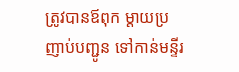ត្រូវបានឪពុក ម្តាយប្រញាប់បញ្ជូន ទៅកាន់មន្ទីរ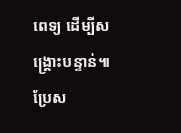ពេទ្យ ដើម្បីសង្រ្គោះបន្ទាន់៕
ប្រែស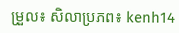ម្រួល៖ សិលាប្រភព៖ kenh14